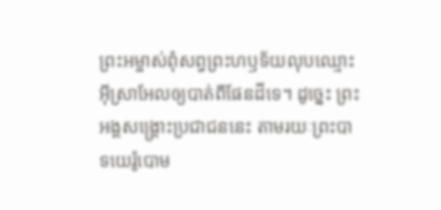ព្រះអម្ចាស់ពុំសព្វព្រះហឫទ័យលុបឈ្មោះអ៊ីស្រាអែលឲ្យបាត់ពីផែនដីទេ។ ដូច្នេះ ព្រះអង្គសង្គ្រោះប្រជាជននេះ តាមរយៈព្រះបាទយេរ៉ូបោម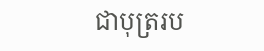ជាបុត្ររប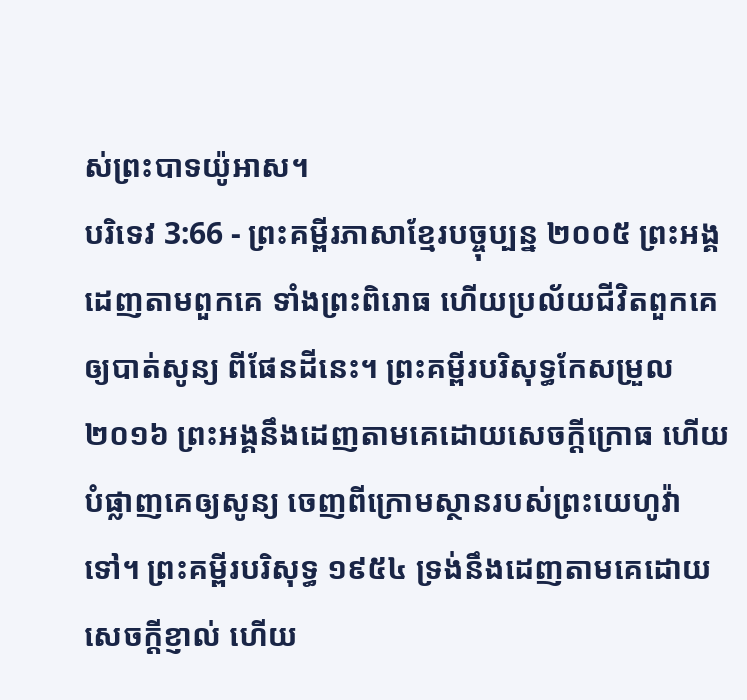ស់ព្រះបាទយ៉ូអាស។
បរិទេវ 3:66 - ព្រះគម្ពីរភាសាខ្មែរបច្ចុប្បន្ន ២០០៥ ព្រះអង្គដេញតាមពួកគេ ទាំងព្រះពិរោធ ហើយប្រល័យជីវិតពួកគេឲ្យបាត់សូន្យ ពីផែនដីនេះ។ ព្រះគម្ពីរបរិសុទ្ធកែសម្រួល ២០១៦ ព្រះអង្គនឹងដេញតាមគេដោយសេចក្ដីក្រោធ ហើយបំផ្លាញគេឲ្យសូន្យ ចេញពីក្រោមស្ថានរបស់ព្រះយេហូវ៉ាទៅ។ ព្រះគម្ពីរបរិសុទ្ធ ១៩៥៤ ទ្រង់នឹងដេញតាមគេដោយសេចក្ដីខ្ញាល់ ហើយ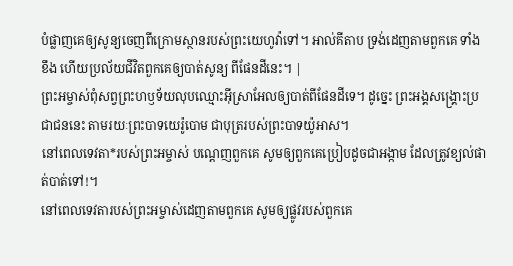បំផ្លាញគេឲ្យសូន្យចេញពីក្រោមស្ថានរបស់ព្រះយេហូវ៉ាទៅ។ អាល់គីតាប ទ្រង់ដេញតាមពួកគេ ទាំងខឹង ហើយប្រល័យជីវិតពួកគេឲ្យបាត់សូន្យ ពីផែនដីនេះ។ |
ព្រះអម្ចាស់ពុំសព្វព្រះហឫទ័យលុបឈ្មោះអ៊ីស្រាអែលឲ្យបាត់ពីផែនដីទេ។ ដូច្នេះ ព្រះអង្គសង្គ្រោះប្រជាជននេះ តាមរយៈព្រះបាទយេរ៉ូបោម ជាបុត្ររបស់ព្រះបាទយ៉ូអាស។
នៅពេលទេវតា*របស់ព្រះអម្ចាស់ បណ្ដេញពួកគេ សូមឲ្យពួកគេប្រៀបដូចជាអង្កាម ដែលត្រូវខ្យល់ផាត់បាត់ទៅ!។
នៅពេលទេវតារបស់ព្រះអម្ចាស់ដេញតាមពួកគេ សូមឲ្យផ្លូវរបស់ពួកគេ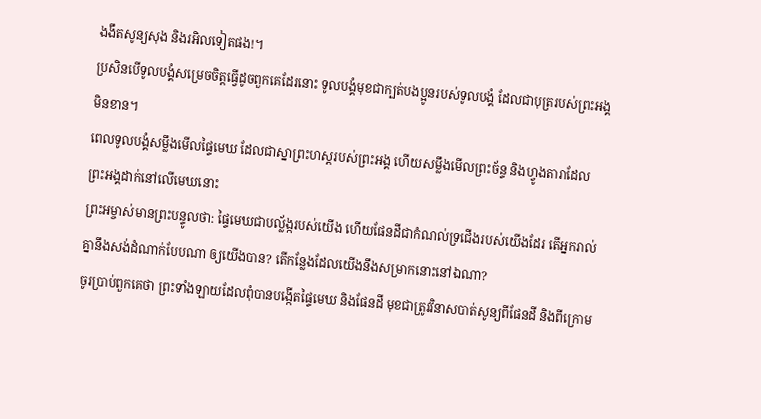ងងឹតសូន្យសុង និងរអិលទៀតផង!។
ប្រសិនបើទូលបង្គំសម្រេចចិត្តធ្វើដូចពួកគេដែរនោះ ទូលបង្គំមុខជាក្បត់បងប្អូនរបស់ទូលបង្គំ ដែលជាបុត្ររបស់ព្រះអង្គមិនខាន។
ពេលទូលបង្គំសម្លឹងមើលផ្ទៃមេឃ ដែលជាស្នាព្រះហស្ដរបស់ព្រះអង្គ ហើយសម្លឹងមើលព្រះច័ន្ទ និងហ្វូងតារាដែលព្រះអង្គដាក់នៅលើមេឃនោះ
ព្រះអម្ចាស់មានព្រះបន្ទូលថា: ផ្ទៃមេឃជាបល្ល័ង្ករបស់យើង ហើយផែនដីជាកំណល់ទ្រជើងរបស់យើងដែរ តើអ្នករាល់គ្នានឹងសង់ដំណាក់បែបណា ឲ្យយើងបាន? តើកន្លែងដែលយើងនឹងសម្រាកនោះនៅឯណា?
ចូរប្រាប់ពួកគេថា ព្រះទាំងឡាយដែលពុំបានបង្កើតផ្ទៃមេឃ និងផែនដី មុខជាត្រូវវិនាសបាត់សូន្យពីផែនដី និងពីក្រោម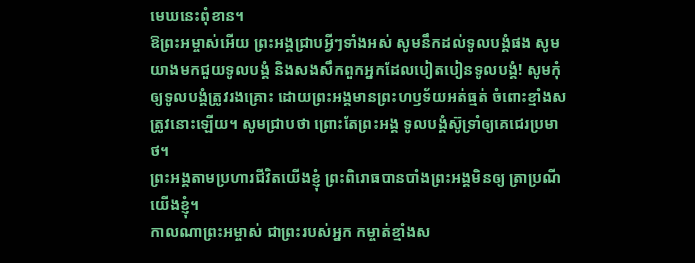មេឃនេះពុំខាន។
ឱព្រះអម្ចាស់អើយ ព្រះអង្គជ្រាបអ្វីៗទាំងអស់ សូមនឹកដល់ទូលបង្គំផង សូមយាងមកជួយទូលបង្គំ និងសងសឹកពួកអ្នកដែលបៀតបៀនទូលបង្គំ! សូមកុំឲ្យទូលបង្គំត្រូវរងគ្រោះ ដោយព្រះអង្គមានព្រះហឫទ័យអត់ធ្មត់ ចំពោះខ្មាំងសត្រូវនោះឡើយ។ សូមជ្រាបថា ព្រោះតែព្រះអង្គ ទូលបង្គំស៊ូទ្រាំឲ្យគេជេរប្រមាថ។
ព្រះអង្គតាមប្រហារជីវិតយើងខ្ញុំ ព្រះពិរោធបានបាំងព្រះអង្គមិនឲ្យ ត្រាប្រណីយើងខ្ញុំ។
កាលណាព្រះអម្ចាស់ ជាព្រះរបស់អ្នក កម្ចាត់ខ្មាំងស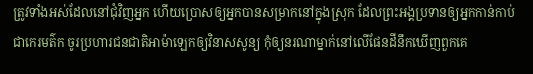ត្រូវទាំងអស់ដែលនៅជុំវិញអ្នក ហើយប្រោសឲ្យអ្នកបានសម្រាកនៅក្នុងស្រុក ដែលព្រះអង្គប្រទានឲ្យអ្នកកាន់កាប់ជាកេរមត៌ក ចូរប្រហារជនជាតិអាម៉ាឡេកឲ្យវិនាសសូន្យ កុំឲ្យនរណាម្នាក់នៅលើផែនដីនឹកឃើញពួកគេ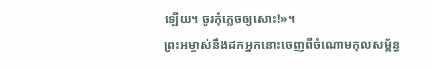ឡើយ។ ចូរកុំភ្លេចឲ្យសោះ!»។
ព្រះអម្ចាស់នឹងដកអ្នកនោះចេញពីចំណោមកុលសម្ព័ន្ធ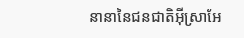នានានៃជនជាតិអ៊ីស្រាអែ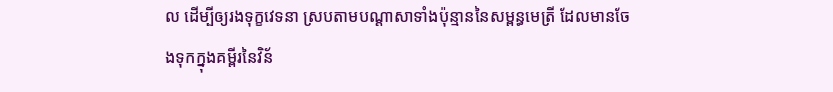ល ដើម្បីឲ្យរងទុក្ខវេទនា ស្របតាមបណ្ដាសាទាំងប៉ុន្មាននៃសម្ពន្ធមេត្រី ដែលមានចែងទុកក្នុងគម្ពីរនៃវិន័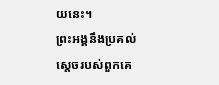យនេះ។
ព្រះអង្គនឹងប្រគល់ស្ដេចរបស់ពួកគេ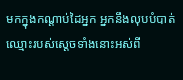មកក្នុងកណ្ដាប់ដៃអ្នក អ្នកនឹងលុបបំបាត់ឈ្មោះរបស់ស្ដេចទាំងនោះអស់ពី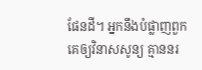ផែនដី។ អ្នកនឹងបំផ្លាញពួកគេឲ្យវិនាសសូន្យ គ្មាននរ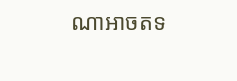ណាអាចតទ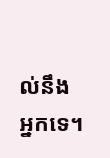ល់នឹងអ្នកទេ។